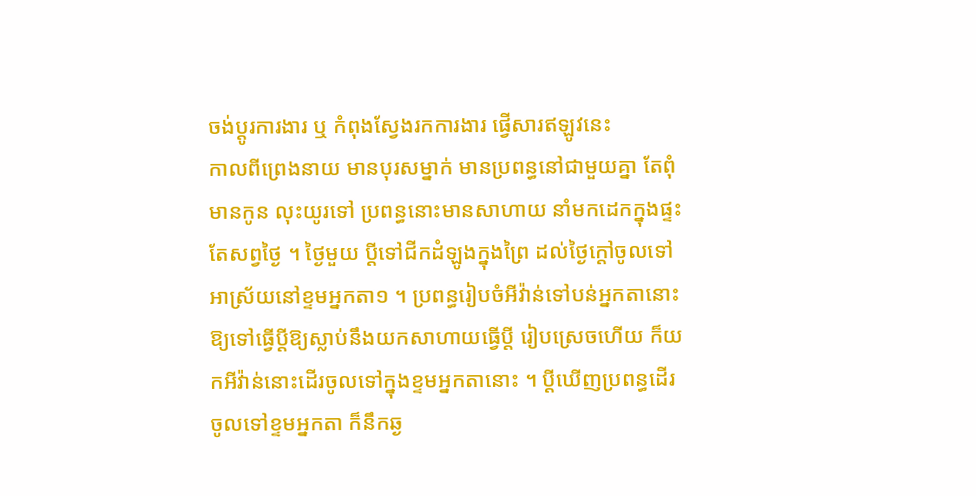ចង់ប្តូរការងារ ឬ កំពុងស្វែងរកការងារ ផ្វើសារឥឡូវនេះ
កាលពីព្រេងនាយ មានបុរសម្នាក់ មានប្រពន្ធនៅជាមួយគ្នា តែពុំមានកូន លុះយូរទៅ ប្រពន្ធនោះមានសាហាយ នាំមកដេកក្នុងផ្ទះតែសព្វថ្ងៃ ។ ថ្ងៃមួយ ប្ដីទៅជីកដំឡូងក្នុងព្រៃ ដល់ថ្ងៃក្ដៅចូលទៅអាស្រ័យនៅខ្ទមអ្នកតា១ ។ ប្រពន្ធរៀបចំអីវ៉ាន់ទៅបន់អ្នកតានោះ ឱ្យទៅធ្វើប្ដីឱ្យស្លាប់នឹងយកសាហាយធ្វើប្ដី រៀបស្រេចហើយ ក៏យកអីវ៉ាន់នោះដើរចូលទៅក្នុងខ្ទមអ្នកតានោះ ។ ប្ដីឃើញប្រពន្ធដើរចូលទៅខ្ទមអ្នកតា ក៏នឹកឆ្ង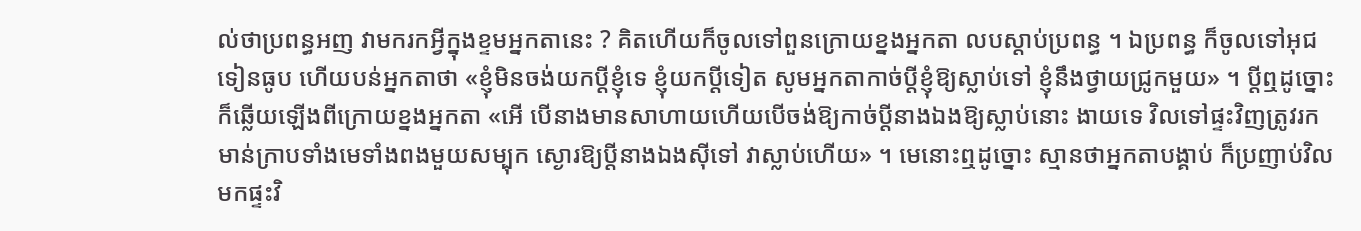ល់ថាប្រពន្ធអញ វាមករកអ្វីក្នុងខ្ទមអ្នកតានេះ ? គិតហើយក៏ចូលទៅពួនក្រោយខ្នងអ្នកតា លបស្ដាប់ប្រពន្ធ ។ ឯប្រពន្ធ ក៏ចូលទៅអុជទៀនធូប ហើយបន់អ្នកតាថា «ខ្ញុំមិនចង់យកប្ដីខ្ញុំទេ ខ្ញុំយកប្ដីទៀត សូមអ្នកតាកាច់ប្ដីខ្ញុំឱ្យស្លាប់ទៅ ខ្ញុំនឹងថ្វាយជ្រូកមួយ» ។ ប្ដីឮដូច្នោះ ក៏ឆ្លើយឡើងពីក្រោយខ្នងអ្នកតា «អើ បើនាងមានសាហាយហើយបើចង់ឱ្យកាច់ប្ដីនាងឯងឱ្យស្លាប់នោះ ងាយទេ វិលទៅផ្ទះវិញត្រូវរកមាន់ក្រាបទាំងមេទាំងពងមួយសម្បុក ស្ងោរឱ្យប្ដីនាងឯងស៊ីទៅ វាស្លាប់ហើយ» ។ មេនោះឮដូច្នោះ ស្មានថាអ្នកតាបង្គាប់ ក៏ប្រញាប់វិលមកផ្ទះវិ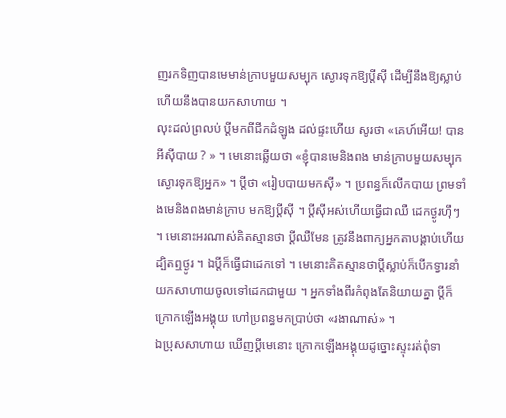ញរកទិញបានមេមាន់ក្រាបមួយសម្បុក ស្ងោរទុកឱ្យប្ដីស៊ី ដើម្បីនឹងឱ្យស្លាប់ ហើយនឹងបានយកសាហាយ ។
លុះដល់ព្រលប់ ប្ដីមកពីជីកដំឡូង ដល់ផ្ទះហើយ សូរថា «គេហ៍អើយ! បានអីស៊ីបាយ ? » ។ មេនោះឆ្លើយថា «ខ្ញុំបានមេនិងពង មាន់ក្រាបមួយសម្បុកស្ងោរទុកឱ្យអ្នក» ។ ប្ដីថា «រៀបបាយមកស៊ី» ។ ប្រពន្ធក៏លើកបាយ ព្រមទាំងមេនិងពងមាន់ក្រាប មកឱ្យប្ដីស៊ី ។ ប្ដីស៊ីអស់ហើយធ្វើជាឈឺ ដេកថ្ងូរហ៊ឹៗ ។ មេនោះអរណាស់គិតស្មានថា ប្ដីឈឺមែន ត្រូវនឹងពាក្យអ្នកតាបង្គាប់ហើយ ដ្បិតឮថ្ងូរ ។ ឯប្ដីក៏ធ្វើជាដេកទៅ ។ មេនោះគិតស្មានថាប្ដីស្លាប់ក៏បើកទ្វារនាំយកសាហាយចូលទៅដេកជាមួយ ។ អ្នកទាំងពីរកំពុងតែនិយាយគ្នា ប្ដីក៏ក្រោកឡើងអង្គុយ ហៅប្រពន្ធមកប្រាប់ថា «រងាណាស់» ។
ឯប្រុសសាហាយ ឃើញប្ដីមេនោះ ក្រោកឡើងអង្គុយដូច្នោះស្ទុះរត់ពុំទា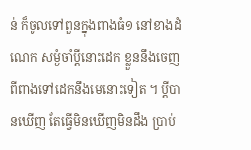ន់ ក៏ចូលទៅពួនក្នុងពាងធំ១ នៅខាងដំណេក សម្ងំចាំប្ដីនោះដេក ខ្លួននឹងចេញពីពាងទៅដេកនឹងមេនោះទៀត ។ ប្ដីបានឃើញ តែធ្វើមិនឃើញមិនដឹង ប្រាប់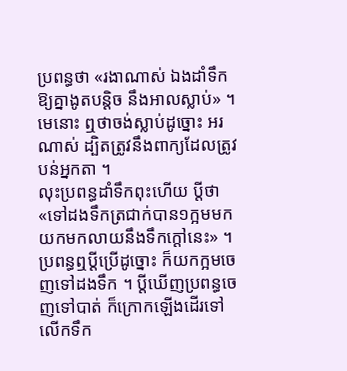ប្រពន្ធថា «រងាណាស់ ឯងដាំទឹកឱ្យគ្នាងូតបន្តិច នឹងអាលស្លាប់» ។ មេនោះ ឮថាចង់ស្លាប់ដូច្នោះ អរណាស់ ដ្បិតត្រូវនឹងពាក្យដែលត្រូវបន់អ្នកតា ។
លុះប្រពន្ធដាំទឹកពុះហើយ ប្ដីថា «ទៅដងទឹកត្រជាក់បាន១ក្អមមកយកមកលាយនឹងទឹកក្ដៅនេះ» ។ ប្រពន្ធឮប្ដីប្រើដូច្នោះ ក៏យកក្អមចេញទៅដងទឹក ។ ប្ដីឃើញប្រពន្ធចេញទៅបាត់ ក៏ក្រោកឡើងដើរទៅលើកទឹក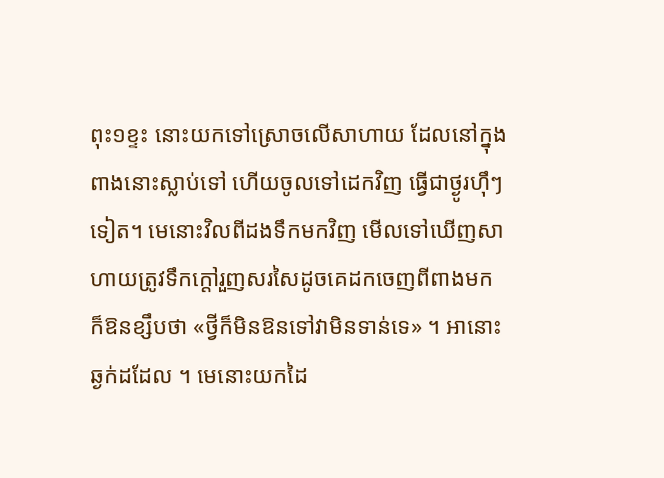ពុះ១ខ្ទះ នោះយកទៅស្រោចលើសាហាយ ដែលនៅក្នុងពាងនោះស្លាប់ទៅ ហើយចូលទៅដេកវិញ ធ្វើជាថ្ងូរហ៊ឹៗទៀត។ មេនោះវិលពីដងទឹកមកវិញ មើលទៅឃើញសាហាយត្រូវទឹកក្ដៅរួញសរសៃដូចគេដកចេញពីពាងមក ក៏ឱនខ្សឹបថា «ថ្វីក៏មិនឱនទៅវាមិនទាន់ទេ» ។ អានោះឆ្ងក់ដដែល ។ មេនោះយកដៃ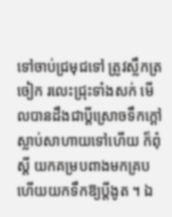ទៅចាប់ជ្រមុជទៅ ត្រូវស្លឹកត្រចៀក រលេះជ្រុះទាំងសក់ មើលបានដឹងជាប្ដីស្រោចទឹកក្ដៅស្លាប់សាហាយទៅហើយ ក៏ពុំស្ដី យកគម្របពាងមកគ្រប ហើយយកទឹកឱ្យប្ដីងូត ។ ឯ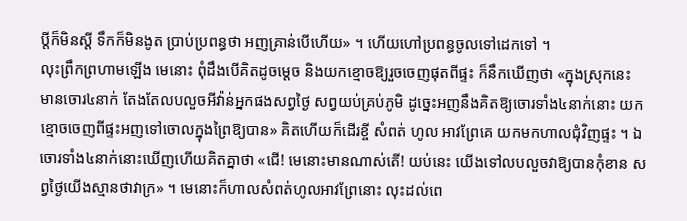ប្ដីក៏មិនស្ដី ទឹកក៏មិនងូត ប្រាប់ប្រពន្ធថា អញគ្រាន់បើហើយ» ។ ហើយហៅប្រពន្ធចូលទៅដេកទៅ ។
លុះព្រឹកព្រហាមឡើង មេនោះ ពុំដឹងបើគិតដូចម្ដេច និងយកខ្មោចឱ្យរួចចេញផុតពីផ្ទះ ក៏នឹកឃើញថា «ក្នុងស្រុកនេះ មានចោរ៤នាក់ តែងតែលបលួចអីវ៉ាន់អ្នកផងសព្វថ្ងៃ សព្វយប់គ្រប់ភូមិ ដូច្នេះអញនឹងគិតឱ្យចោរទាំង៤នាក់នោះ យកខ្មោចចេញពីផ្ទះអញទៅចោលក្នុងព្រៃឱ្យបាន» គិតហើយក៏ដើរខ្ចី សំពត់ ហូល អាវព្រែគេ យកមកហាលជុំវិញផ្ទះ ។ ឯចោរទាំង៤នាក់នោះឃើញហើយគិតគ្នាថា «ជើ! មេនោះមានណាស់តើ! យប់នេះ យើងទៅលបលួចវាឱ្យបានកុំខាន សព្វថ្ងៃយើងស្មានថាវាក្រ» ។ មេនោះក៏ហាលសំពត់ហូលអាវព្រែនោះ លុះដល់ពេ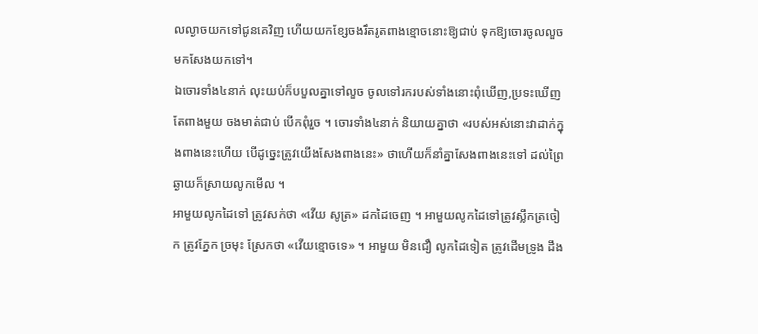លល្ងាចយកទៅជូនគេវិញ ហើយយកខ្សែចងរឹតរូតពាងខ្មោចនោះឱ្យជាប់ ទុកឱ្យចោរចូលលួចមកសែងយកទៅ។
ឯចោរទាំង៤នាក់ លុះយប់ក៏បបួលគ្នាទៅលួច ចូលទៅរករបស់ទាំងនោះពុំឃើញ,ប្រទះឃើញតែពាងមួយ ចងមាត់ជាប់ បើកពុំរួច ។ ចោរទាំង៤នាក់ និយាយគ្នាថា «របស់អស់នោះវាដាក់ក្នុងពាងនេះហើយ បើដូច្នេះត្រូវយើងសែងពាងនេះ» ថាហើយក៏នាំគ្នាសែងពាងនេះទៅ ដល់ព្រៃឆ្ងាយក៏ស្រាយលូកមើល ។
អាមួយលូកដៃទៅ ត្រូវសក់ថា «វើយ សូត្រ» ដកដៃចេញ ។ អាមួយលូកដៃទៅត្រូវស្លឹកត្រចៀក ត្រូវភ្នែក ច្រមុះ ស្រែកថា «វើយខ្មោចទេ» ។ អាមួយ មិនជឿ លូកដៃទៀត ត្រូវដើមទ្រូង ដឹង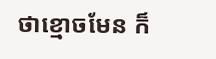ថាខ្មោចមែន ក៏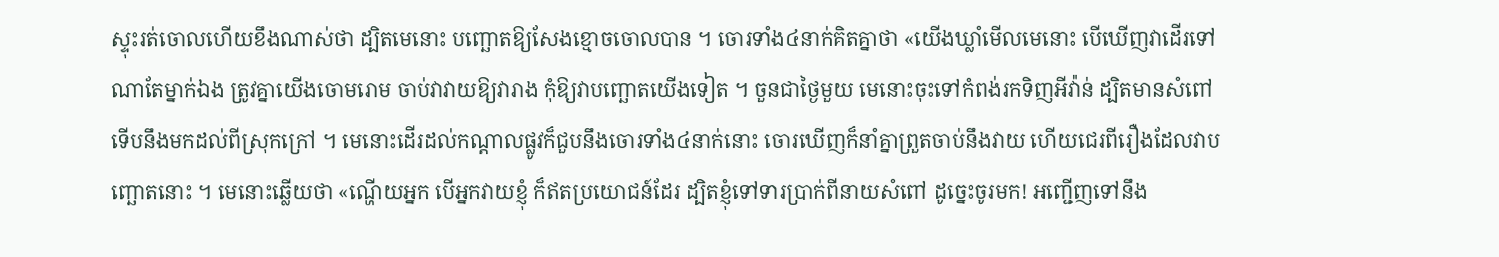ស្ទុះរត់ចោលហើយខឹងណាស់ថា ដ្បិតមេនោះ បញ្ឆោតឱ្យសែងខ្មោចចោលបាន ។ ចោរទាំង៤នាក់គិតគ្នាថា «យើងឃ្លាំមើលមេនោះ បើឃើញវាដើរទៅណាតែម្នាក់ឯង ត្រូវគ្នាយើងចោមរោម ចាប់វាវាយឱ្យវារាង កុំឱ្យវាបញ្ឆោតយើងទៀត ។ ចួនជាថ្ងៃមួយ មេនោះចុះទៅកំពង់រកទិញអីវ៉ាន់ ដ្បិតមានសំពៅទើបនឹងមកដល់ពីស្រុកក្រៅ ។ មេនោះដើរដល់កណ្ដាលផ្លូវក៏ជួបនឹងចោរទាំង៤នាក់នោះ ចោរឃើញក៏នាំគ្នាព្រួតចាប់នឹងវាយ ហើយជេរពីរឿងដែលវាបញ្ឆោតនោះ ។ មេនោះឆ្លើយថា «ណ្ហើយអ្នក បើអ្នកវាយខ្ញុំ ក៏ឥតប្រយោជន៍ដែរ ដ្បិតខ្ញុំទៅទារប្រាក់ពីនាយសំពៅ ដូច្នេះចូរមក! អញ្ជើញទៅនឹង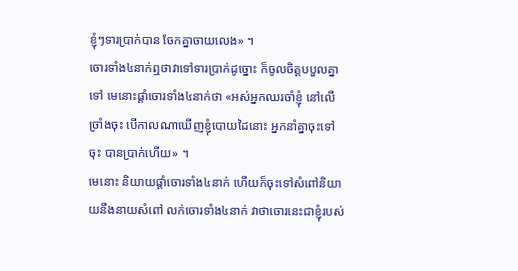ខ្ញុំៗទារប្រាក់បាន ចែកគ្នាចាយលេង» ។
ចោរទាំង៤នាក់ឮថាវាទៅទារប្រាក់ដូច្នោះ ក៏ចូលចិត្តបបួលគ្នាទៅ មេនោះផ្ដាំចោរទាំង៤នាក់ថា «អស់អ្នកឈរចាំខ្ញុំ នៅលើច្រាំងចុះ បើកាលណាឃើញខ្ញុំបោយដៃនោះ អ្នកនាំគ្នាចុះទៅចុះ បានប្រាក់ហើយ» ។
មេនោះ និយាយផ្ដាំចោរទាំង៤នាក់ ហើយក៏ចុះទៅសំពៅនិយាយនឹងនាយសំពៅ លក់ចោរទាំង៤នាក់ វាថាចោរនេះជាខ្ញុំរបស់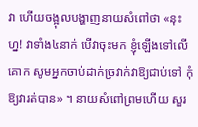វា ហើយចង្អុលបង្ហាញនាយសំពៅថា «នុះហ្ន! វាទាំង៤នាក់ បើវាចុះមក ខ្ញុំឡើងទៅលើគោក សូមអ្នកចាប់ដាក់ច្រវាក់វាឱ្យជាប់ទៅ កុំឱ្យវារត់បាន» ។ នាយសំពៅព្រមហើយ សួរ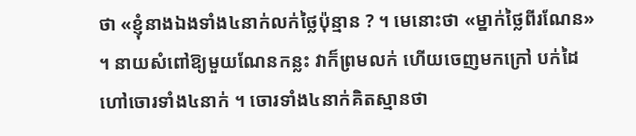ថា «ខ្ញុំនាងឯងទាំង៤នាក់លក់ថ្លៃប៉ុន្មាន ? ។ មេនោះថា «ម្នាក់ថ្លៃពីរណែន» ។ នាយសំពៅឱ្យមួយណែនកន្លះ វាក៏ព្រមលក់ ហើយចេញមកក្រៅ បក់ដៃហៅចោរទាំង៤នាក់ ។ ចោរទាំង៤នាក់គិតស្មានថា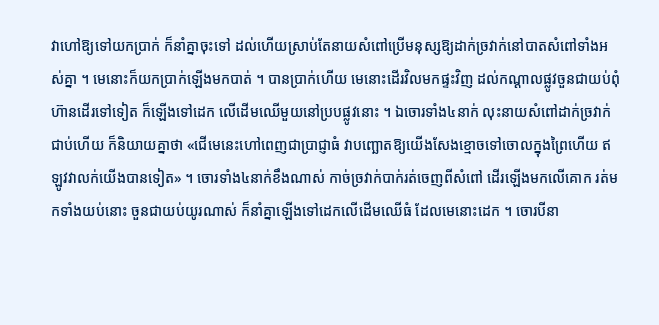វាហៅឱ្យទៅយកប្រាក់ ក៏នាំគ្នាចុះទៅ ដល់ហើយស្រាប់តែនាយសំពៅប្រើមនុស្សឱ្យដាក់ច្រវាក់នៅបាតសំពៅទាំងអស់គ្នា ។ មេនោះក៏យកប្រាក់ឡើងមកបាត់ ។ បានប្រាក់ហើយ មេនោះដើរវិលមកផ្ទះវិញ ដល់កណ្ដាលផ្លូវចួនជាយប់ពុំហ៊ានដើរទៅទៀត ក៏ឡើងទៅដេក លើដើមឈើមួយនៅប្របផ្លូវនោះ ។ ឯចោរទាំង៤នាក់ លុះនាយសំពៅដាក់ច្រវាក់ជាប់ហើយ ក៏និយាយគ្នាថា «ជើមេនេះហៅពេញជាប្រាជ្ញាធំ វាបញ្ឆោតឱ្យយើងសែងខ្មោចទៅចោលក្នុងព្រៃហើយ ឥឡូវវាលក់យើងបានទៀត» ។ ចោរទាំង៤នាក់ខឹងណាស់ កាច់ច្រវាក់បាក់រត់ចេញពីសំពៅ ដើរឡើងមកលើគោក រត់មកទាំងយប់នោះ ចួនជាយប់យូរណាស់ ក៏នាំគ្នាឡើងទៅដេកលើដើមឈើធំ ដែលមេនោះដេក ។ ចោរបីនា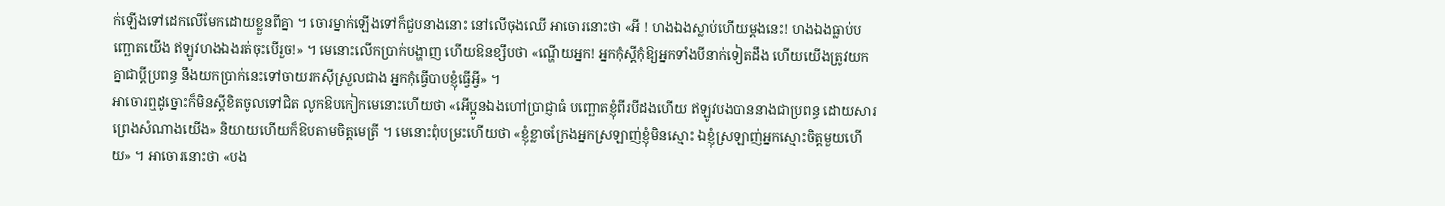ក់ឡើងទៅដេកលើមែកដោយខ្លួនពីគ្នា ។ ចោរម្នាក់ឡើងទៅក៏ជួបនាងនោះ នៅលើចុងឈើ អាចោរនោះថា «អី ! ហងឯងស្លាប់ហើយម្ដងនេះ! ហងឯងធ្លាប់បញ្ឆោតយើង ឥឡូវហងឯងរត់ចុះបើរួច!» ។ មេនោះលើកប្រាក់បង្ហាញ ហើយឱនខ្សឹបថា «ណ្ហើយអ្នក! អ្នកកុំស្ដីកុំឱ្យអ្នកទាំងបីនាក់ទៀតដឹង ហើយយើងត្រូវយកគ្នាជាប្ដីប្រពន្ធ នឹងយកប្រាក់នេះទៅចាយរកស៊ីស្រួលជាង អ្នកកុំធ្វើបាបខ្ញុំធ្វើអ្វី» ។
អាចោរឮដូច្នោះក៏មិនស្ដីខិតចូលទៅជិត លូកឱបកៀកមេនោះហើយថា «អើប្អូនឯងហៅប្រាជ្ញាធំ បញ្ឆោតខ្ញុំពីរបីដងហើយ ឥឡូវបងបាននាងជាប្រពន្ធ ដោយសារព្រេងសំណាងយើង» និយាយហើយក៏ឱបតាមចិត្តមេត្រី ។ មេនោះពុំបម្រះហើយថា «ខ្ញុំខ្លាចក្រែងអ្នកស្រឡាញ់ខ្ញុំមិនស្មោះ ឯខ្ញុំស្រឡាញ់អ្នកស្មោះចិត្តមួយហើយ» ។ អាចោរនោះថា «បង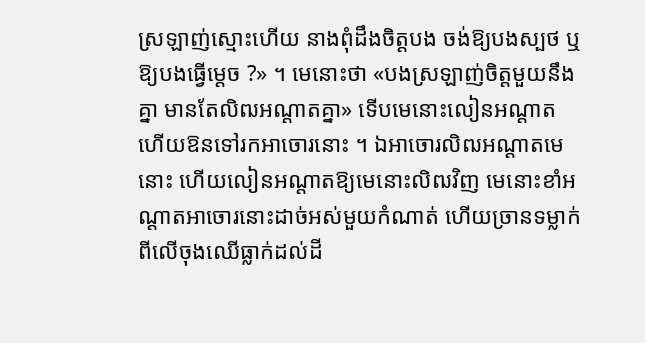ស្រឡាញ់ស្មោះហើយ នាងពុំដឹងចិត្តបង ចង់ឱ្យបងស្បថ ឬឱ្យបងធ្វើម្ដេច ?» ។ មេនោះថា «បងស្រឡាញ់ចិត្តមួយនឹងគ្នា មានតែលិឍអណ្ដាតគ្នា» ទើបមេនោះលៀនអណ្ដាត ហើយឱនទៅរកអាចោរនោះ ។ ឯអាចោរលិឍអណ្ដាតមេនោះ ហើយលៀនអណ្ដាតឱ្យមេនោះលិឍវិញ មេនោះខាំអណ្ដាតអាចោរនោះដាច់អស់មួយកំណាត់ ហើយច្រានទម្លាក់ពីលើចុងឈើធ្លាក់ដល់ដី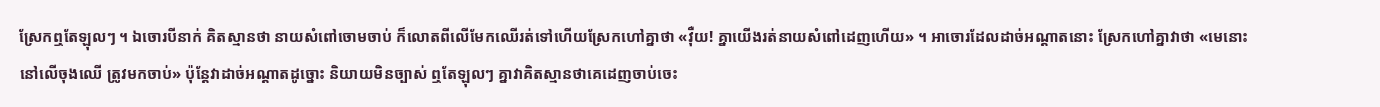ស្រែកឮតែឡុលៗ ។ ឯចោរបីនាក់ គិតស្មានថា នាយសំពៅចោមចាប់ ក៏លោតពីលើមែកឈើរត់ទៅហើយស្រែកហៅគ្នាថា «វ៉ឺយ! គ្នាយើងរត់នាយសំពៅដេញហើយ» ។ អាចោរដែលដាច់អណ្ដាតនោះ ស្រែកហៅគ្នាវាថា «មេនោះ នៅលើចុងឈើ ត្រូវមកចាប់» ប៉ុន្តែវាដាច់អណ្ដាតដូច្នោះ និយាយមិនច្បាស់ ឮតែឡុលៗ គ្នាវាគិតស្មានថាគេដេញចាប់ចេះ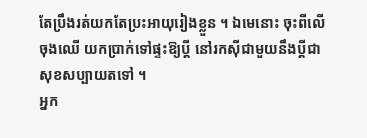តែប្រឹងរត់យកតែប្រះអាយុរៀងខ្លួន ។ ឯមេនោះ ចុះពីលើចុងឈើ យកប្រាក់ទៅផ្ទះឱ្យប្ដី នៅរកស៊ីជាមួយនឹងប្ដីជាសុខសប្បាយតទៅ ។
អ្នក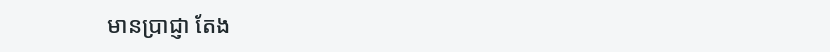មានប្រាជ្ញា តែង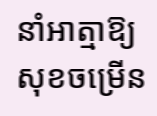នាំអាត្មាឱ្យសុខចម្រើន